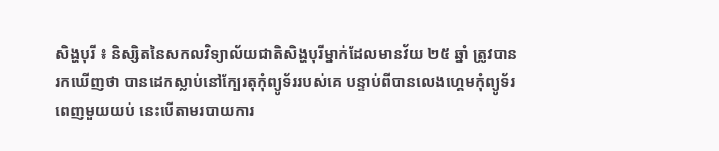សិង្ហបុរី ៖ និស្សិតនៃសកលវិទ្យាល័យជាតិសិង្ហបុរីម្នាក់ដែលមានវ័យ ២៥ ឆ្នាំ ត្រូវបាន
រកឃើញថា បានដេកស្លាប់នៅក្បែរតុកុំព្យូទ័ររបស់គេ បន្ទាប់ពីបានលេងហ្គេមកុំព្យូទ័រ
ពេញមួយយប់ នេះបើតាមរបាយការ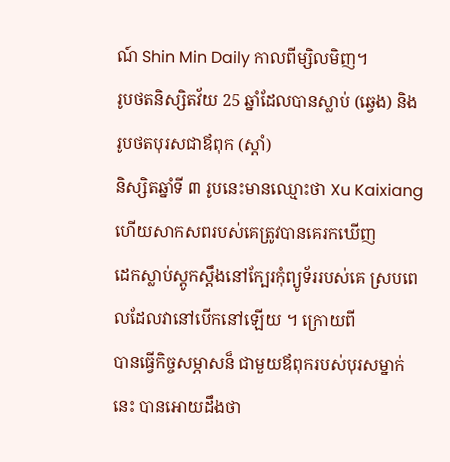ណ៍ Shin Min Daily កាលពីម្សិលមិញ។
រូបថតនិស្សិតវ័យ 25 ឆ្នាំដែលបានស្លាប់ (ឆ្វេង) និង រូបថតបុរសជាឪពុក (ស្តាំ)
និស្សិតឆ្នាំទី ៣ រូបនេះមានឈ្មោះថា Xu Kaixiang ហើយសាកសពរបស់គេត្រូវបានគេរកឃើញ
ដេកស្លាប់ស្តូកស្តឹងនៅក្បែរកុំព្យូទ័ររបស់គេ ស្របពេលដែលវានៅបើកនៅឡើយ ។ ក្រោយពី
បានធ្វើកិច្ចសម្ភាសន៏ ជាមួយឪពុករបស់បុរសម្នាក់នេះ បានអោយដឹងថា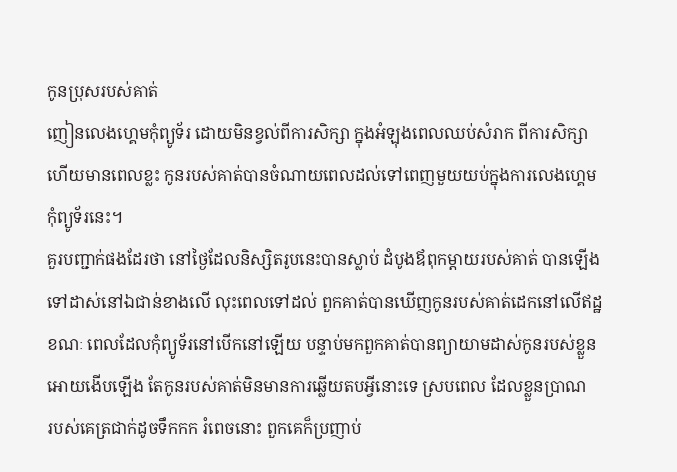កូនប្រុសរបស់គាត់
ញៀនលេងហេ្គមកុំព្យូទ័រ ដោយមិនខ្វល់ពីការសិក្សា ក្នុងអំឡុងពេលឈប់សំរាក ពីការសិក្សា
ហើយមានពេលខ្លះ កូនរបស់គាត់បានចំណាយពេលដល់ទៅពេញមួយយប់ក្នុងការលេងហេ្គម
កុំព្យូទ័រនេះ។
គួរបញ្ជាក់ផងដែរថា នៅថ្ងៃដែលនិស្សិតរូបនេះបានស្លាប់ ដំបូងឪពុកម្តាយរបស់គាត់ បានឡើង
ទៅដាស់នៅឯជាន់ខាងលើ លុះពេលទៅដល់ ពួកគាត់បានឃើញកូនរបស់គាត់ដេកនៅលើឥដ្ឋ
ខណៈ ពេលដែលកុំព្យូទ័រនៅបើកនៅឡើយ បន្ទាប់មកពួកគាត់បានព្យាយាមដាស់កូនរបស់ខ្លួន
អោយងើបឡើង តែកូនរបស់គាត់មិនមានការឆ្លើយតបអ្វីនោះទេ ស្របពេល ដែលខ្លួនប្រាណ
របស់គេត្រជាក់ដូចទឹកកក រំពេចនោះ ពួកគេក៏ប្រញាប់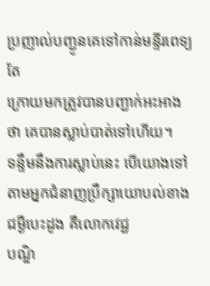ប្រញាល់បញ្ជូនគេទៅកាន់មន្ទីរពេទ្យ តែ
ក្រោយមកត្រូវបានបញ្ជាក់អះអាងថា គេបានស្លាប់បាត់ទៅហើយ។
ទន្ទឹមនឹងការស្លាប់នេះ បើយោងទៅតាមអ្នកជំនាញប្រឹក្សាយោបល់ខាងជម្ងឺបេះដូង គឺលោកវេជ្ជ
បណ្ឌិ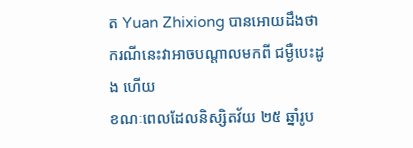ត Yuan Zhixiong បានអោយដឹងថា ករណីនេះវាអាចបណ្តាលមកពី ជម្ងឺបេះដូង ហើយ
ខណៈពេលដែលនិស្សិតវ័យ ២៥ ឆ្នាំរូប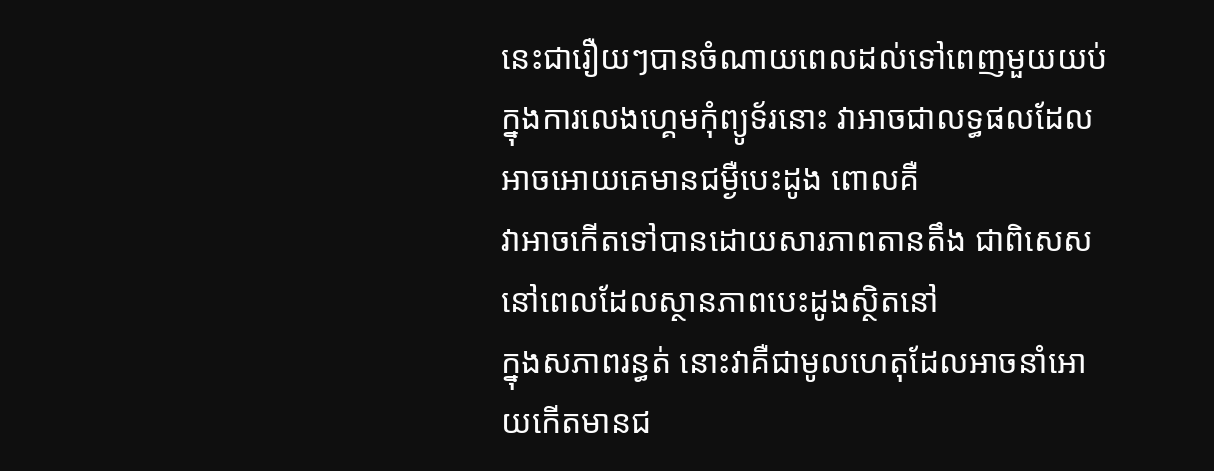នេះជារឿយៗបានចំណាយពេលដល់ទៅពេញមួយយប់
ក្នុងការលេងហ្គេមកុំព្យូទ័រនោះ វាអាចជាលទ្ធផលដែលអាចអោយគេមានជម្ងឺបេះដូង ពោលគឺ
វាអាចកើតទៅបានដោយសារភាពតានតឹង ជាពិសេសនៅពេលដែលស្ថានភាពបេះដូងស្ថិតនៅ
ក្នុងសភាពរន្ធត់ នោះវាគឺជាមូលហេតុដែលអាចនាំអោយកើតមានជ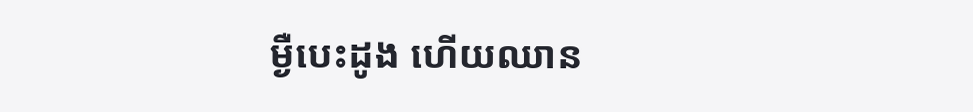ម្ងឺបេះដូង ហើយឈាន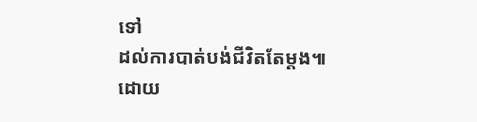ទៅ
ដល់ការបាត់បង់ជីវិតតែម្តង៕
ដោយ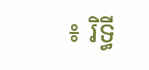៖ រិទ្ធី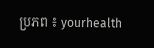ប្រភព ៖ yourhealth